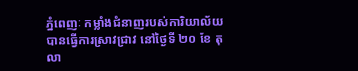ភ្នំពេញៈ កម្លាំងជំនាញរបស់ការិយាល័យបានធ្វើការស្រាវជ្រាវ នៅថ្ងៃទី ២០ ខែ តុលា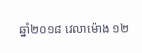ឆ្នាំ២០១៨ វេលាម៉ោង ១២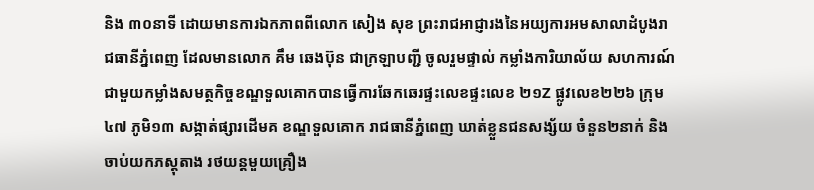និង ៣០នាទី ដោយមានការឯកភាពពីលោក សៀង សុខ ព្រះរាជអាជ្ញារងនៃអយ្យការអមសាលាដំបូងរាជធានីភ្នំពេញ ដែលមានលោក គឹម ឆេងប៊ុន ជាក្រឡាបញ្ជី ចូលរួមផ្ទាល់ កម្លាំងការិយាល័យ សហការណ៍ជាមួយកម្លាំងសមត្ថកិច្ចខណ្ឌទួលគោកបានធ្វើការឆែកឆេរផ្ទះលេខផ្ទះលេខ ២១Z ផ្លូវលេខ២២៦ ក្រុម៤៧ ភូមិ១៣ សង្កាត់ផ្សារដើមគ ខណ្ឌទួលគោក រាជធានីភ្នំពេញ ឃាត់ខ្លួនជនសង្ស័យ ចំនួន២នាក់ និង ចាប់យកភស្តុតាង រថយន្តមួយគ្រឿង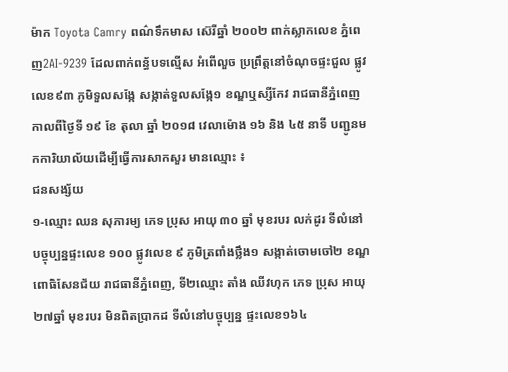ម៉ាក Toyota Camry ពណ៌ទឹកមាស ស៊េរីឆ្នាំ ២០០២ ពាក់ស្លាកលេខ ភ្នំពេញ2AI-9239 ដែលពាក់ពន្ធ័បទល្មើស អំពើលួច ប្រព្រឹត្តនៅចំណុចផ្ទះជួល ផ្លូវលេខ៩៣ ភូមិទួលសង្កែ សង្កាត់ទួលសង្កែ១ ខណ្ឌឬស្សីកែវ រាជធានីភ្នំពេញ កាលពីថ្ងៃទី ១៩ ខែ តុលា ឆ្នាំ ២០១៨ វេលាម៉ោង ១៦ និង ៤៥ នាទី បញ្ជូនមកការិយាល័យដើម្បីធ្វើការសាកសួរ មានឈ្មោះ ៖
ជនសង្ស័យ
១-ឈ្មោះ ឈន សុភារម្យ ភេទ ប្រុស អាយុ ៣០ ឆ្នាំ មុខរបរ លក់ដូរ ទីលំនៅបច្ចុប្បន្នផ្ទះលេខ ១០០ ផ្លូវលេខ ៩ ភូមិត្រពាំងថ្លឹង១ សង្កាត់ចោមចៅ២ ខណ្ឌ ពោធិសែនជ័យ រាជធានីភ្នំពេញ, ទី២ឈ្មោះ តាំង ឈីវហុក ភេទ ប្រុស អាយុ២៧ឆ្នាំ មុខរបរ មិនពិតប្រាកដ ទីលំនៅបច្ចុប្បន្ន ផ្ទះលេខ១៦៤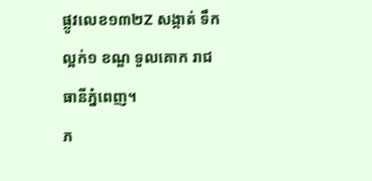ផ្លូវលេខ១៣២Z សង្កាត់ ទឹកល្អក់១ ខណ្ឌ ទួលគោក រាជធានីភ្នំពេញ។
ភ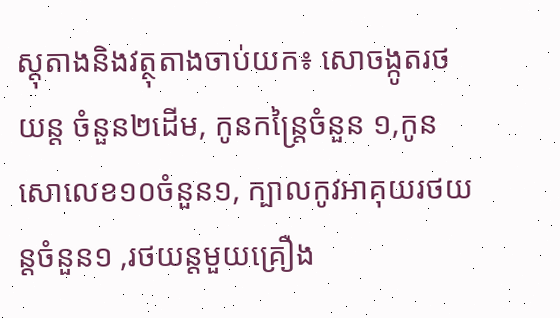ស្តុតាងនិងវត្ថុតាងចាប់យក៖ សោចង្កូតរថយន្ត ចំនួន២ដើម, កូនកន្ត្រៃចំនួន ១,កូនសោលេខ១០ចំនួន១, ក្បាលកូវអាគុយរថយន្តចំនួន១ ,រថយន្តមួយគ្រឿង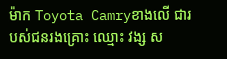ម៉ាក Toyota Camryខាងលើ ជារបស់ជនរងគ្រោះ ឈ្មោះ វង្ស ស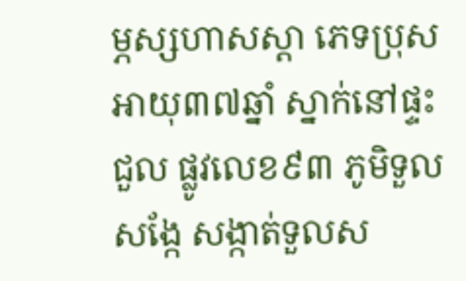ម្ភស្សហាសស្តា ភេទប្រុស អាយុ៣៧ឆ្នាំ ស្នាក់នៅផ្ទះជួល ផ្លូវលេខ៩៣ ភូមិទួលសង្កែ សង្កាត់ទួលស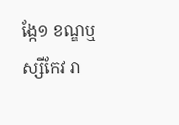ង្កែ១ ខណ្ឌឬស្សីកែវ រា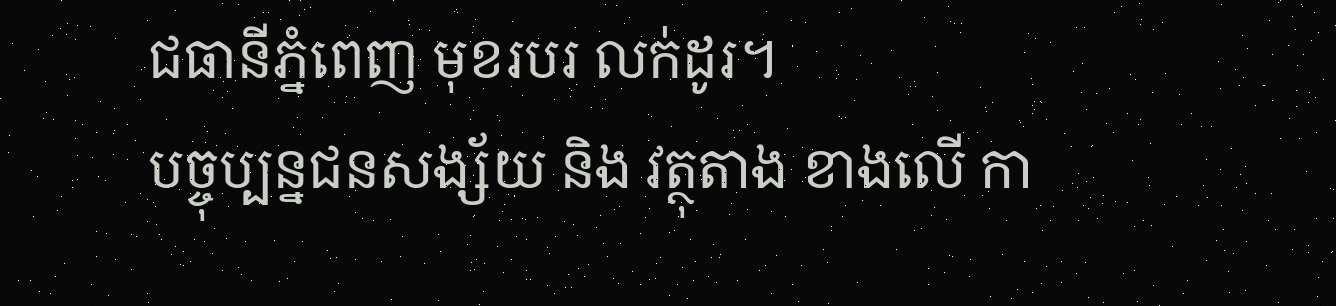ជធានីភ្នំពេញ មុខរបរ លក់ដូរ។
បច្ចុប្បន្នជនសង្ស័យ និង វត្ថុតាង ខាងលើ កា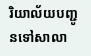រិយាល័យបញ្ជូនទៅសាលា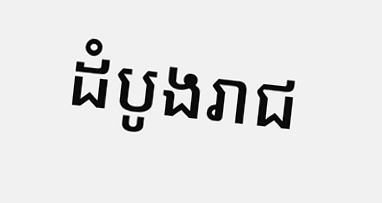ដំបូងរាជ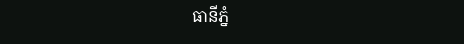ធានីភ្នំ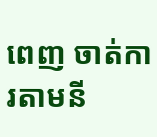ពេញ ចាត់ការតាមនី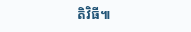តិវិធី៕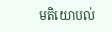មតិយោបល់